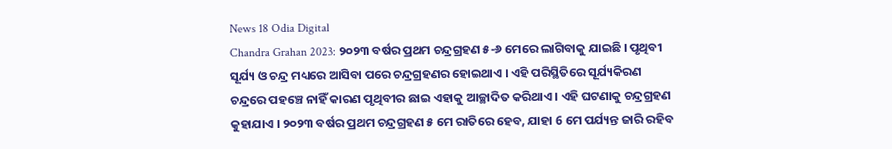News 18 Odia Digital
Chandra Grahan 2023: ୨୦୨୩ ବର୍ଷର ପ୍ରଥମ ଚନ୍ଦ୍ରଗ୍ରହଣ ୫-୬ ମେରେ ଲାଗିବାକୁ ଯାଇଛି । ପୃଥିବୀ ସୂର୍ଯ୍ୟ ଓ ଚନ୍ଦ୍ର ମଧ୍ୟରେ ଆସିବା ପରେ ଚନ୍ଦ୍ରଗ୍ରହଣର ହୋଇଥାଏ । ଏହି ପରିସ୍ଥିତିରେ ସୂର୍ଯ୍ୟକିରଣ ଚନ୍ଦ୍ରରେ ପହଞ୍ଚେ ନାହିଁ କାରଣ ପୃଥିବୀର ଛାଇ ଏହାକୁ ଆଚ୍ଛାଦିତ କରିଥାଏ । ଏହି ଘଟଣାକୁ ଚନ୍ଦ୍ରଗ୍ରହଣ କୁହାଯାଏ । ୨୦୨୩ ବର୍ଷର ପ୍ରଥମ ଚନ୍ଦ୍ରଗ୍ରହଣ ୫ ମେ ରାତିରେ ହେବ, ଯାହା 6 ମେ ପର୍ଯ୍ୟନ୍ତ ଜାରି ରହିବ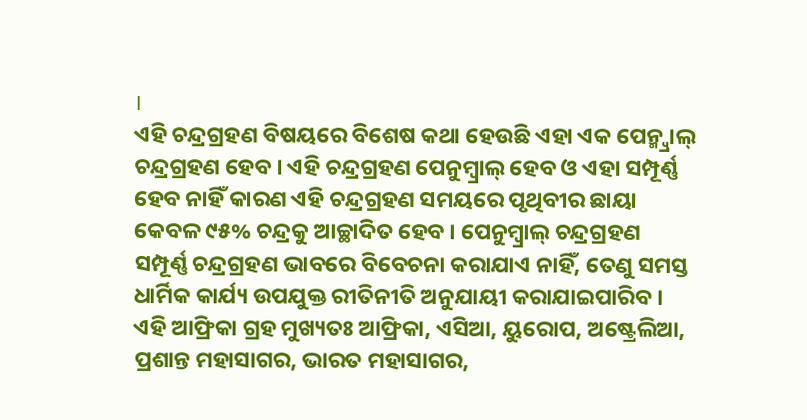।
ଏହି ଚନ୍ଦ୍ରଗ୍ରହଣ ବିଷୟରେ ବିଶେଷ କଥା ହେଉଛି ଏହା ଏକ ପେନ୍ମ୍ବ୍ରାଲ୍ ଚନ୍ଦ୍ରଗ୍ରହଣ ହେବ । ଏହି ଚନ୍ଦ୍ରଗ୍ରହଣ ପେନୁମ୍ବ୍ରାଲ୍ ହେବ ଓ ଏହା ସମ୍ପୂର୍ଣ୍ଣ ହେବ ନାହିଁ କାରଣ ଏହି ଚନ୍ଦ୍ରଗ୍ରହଣ ସମୟରେ ପୃଥିବୀର ଛାୟା କେବଳ ୯୫% ଚନ୍ଦ୍ରକୁ ଆଚ୍ଛାଦିତ ହେବ । ପେନୁମ୍ବ୍ରାଲ୍ ଚନ୍ଦ୍ରଗ୍ରହଣ ସମ୍ପୂର୍ଣ୍ଣ ଚନ୍ଦ୍ରଗ୍ରହଣ ଭାବରେ ବିବେଚନା କରାଯାଏ ନାହିଁ, ତେଣୁ ସମସ୍ତ ଧାର୍ମିକ କାର୍ଯ୍ୟ ଉପଯୁକ୍ତ ରୀତିନୀତି ଅନୁଯାୟୀ କରାଯାଇପାରିବ ।
ଏହି ଆଫ୍ରିକା ଗ୍ରହ ମୁଖ୍ୟତଃ ଆଫ୍ରିକା, ଏସିଆ, ୟୁରୋପ, ଅଷ୍ଟ୍ରେଲିଆ, ପ୍ରଶାନ୍ତ ମହାସାଗର, ଭାରତ ମହାସାଗର,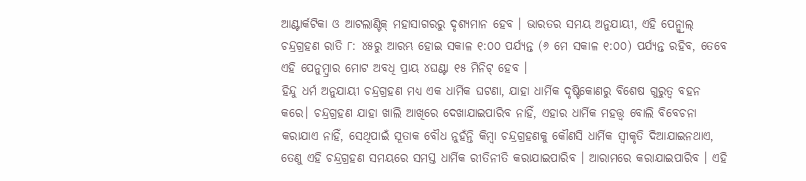ଆଣ୍ଟାର୍କଟିକା ଓ ଆଟଲାଣ୍ଟିକ୍ ମହାସାଗରରୁ ଦୃଶ୍ୟମାନ ହେବ । ଭାରତର ସମୟ ଅନୁଯାୟୀ, ଏହି ପେନ୍ମ୍ବ୍ରାଲ୍ ଚନ୍ଦ୍ରଗ୍ରହଣ ରାତି ୮: ୪୫ରୁ ଆରମ୍ଭ ହୋଇ ସକାଳ ୧:୦୦ ପର୍ଯ୍ୟନ୍ତ (୬ ମେ ସକାଳ ୧:୦୦) ପର୍ଯ୍ୟନ୍ତ ରହିବ, ତେବେ ଏହି ପେନୁମ୍ବ୍ରାର ମୋଟ ଅବଧି ପ୍ରାୟ ୪ଘଣ୍ଟା ୧୫ ମିନିଟ୍ ହେବ ।
ହିନ୍ଦୁ ଧର୍ମ ଅନୁଯାୟୀ ଚନ୍ଦ୍ରଗ୍ରହଣ ମଧ୍ୟ ଏକ ଧାର୍ମିକ ଘଟଣା, ଯାହା ଧାର୍ମିକ ଦୃଷ୍ଟିକୋଣରୁ ବିଶେଷ ଗୁରୁତ୍ୱ ବହନ କରେ। ଚନ୍ଦ୍ରଗ୍ରହଣ ଯାହା ଖାଲି ଆଖିରେ ଦେଖାଯାଇପାରିବ ନାହିଁ, ଏହାର ଧାର୍ମିକ ମହତ୍ତ୍ବ ବୋଲି ବିବେଚନା କରାଯାଏ ନାହିଁ, ସେଥିପାଇଁ ସୂତାକ ବୌଧ ନୁହଁନ୍ତି କିମ୍ବା ଚନ୍ଦ୍ରଗ୍ରହଣକୁ କୌଣସି ଧାର୍ମିକ ସ୍ୱୀକୃତି ଦିଆଯାଇନଥାଏ, ତେଣୁ ଏହି ଚନ୍ଦ୍ରଗ୍ରହଣ ସମୟରେ ସମସ୍ତ ଧାର୍ମିକ ରୀତିନୀତି କରାଯାଇପାରିବ । ଆରାମରେ କରାଯାଇପାରିବ । ଏହି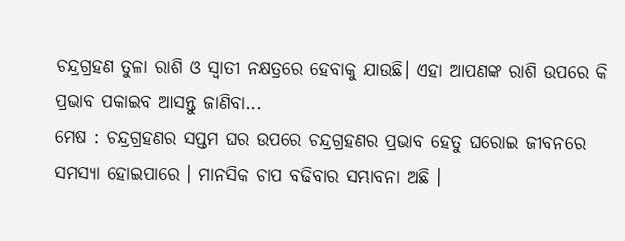ଚନ୍ଦ୍ରଗ୍ରହଣ ତୁଳା ରାଶି ଓ ସ୍ବାତୀ ନକ୍ଷତ୍ରରେ ହେବାକୁ ଯାଉଛି। ଏହା ଆପଣଙ୍କ ରାଶି ଉପରେ କି ପ୍ରଭାବ ପକାଇବ ଆସନ୍ତୁ ଜାଣିବା...
ମେଷ : ଚନ୍ଦ୍ରଗ୍ରହଣର ସପ୍ତମ ଘର ଉପରେ ଚନ୍ଦ୍ରଗ୍ରହଣର ପ୍ରଭାବ ହେତୁ ଘରୋଇ ଜୀବନରେ ସମସ୍ୟା ହୋଇପାରେ । ମାନସିକ ଚାପ ବଢିବାର ସମ୍ଭାବନା ଅଛି ।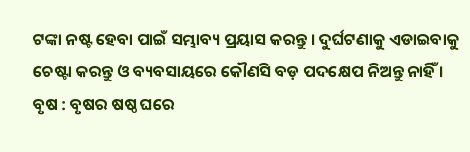ଟଙ୍କା ନଷ୍ଟ ହେବା ପାଇଁ ସମ୍ଭାବ୍ୟ ପ୍ରୟାସ କରନ୍ତୁ । ଦୁର୍ଘଟଣାକୁ ଏଡାଇବାକୁ ଚେଷ୍ଟା କରନ୍ତୁ ଓ ବ୍ୟବସାୟରେ କୌଣସି ବଡ଼ ପଦକ୍ଷେପ ନିଅନ୍ତୁ ନାହିଁ ।
ବୃଷ : ବୃଷର ଷଷ୍ଠ ଘରେ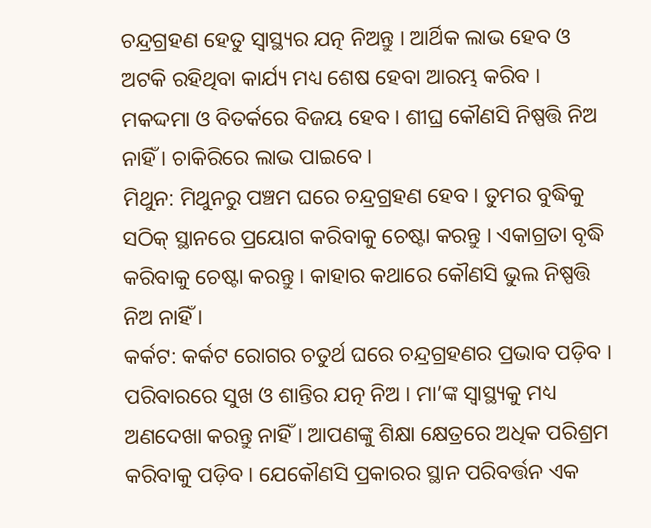ଚନ୍ଦ୍ରଗ୍ରହଣ ହେତୁ ସ୍ୱାସ୍ଥ୍ୟର ଯତ୍ନ ନିଅନ୍ତୁ । ଆର୍ଥିକ ଲାଭ ହେବ ଓ ଅଟକି ରହିଥିବା କାର୍ଯ୍ୟ ମଧ୍ୟ ଶେଷ ହେବା ଆରମ୍ଭ କରିବ । ମକଦ୍ଦମା ଓ ବିତର୍କରେ ବିଜୟ ହେବ । ଶୀଘ୍ର କୌଣସି ନିଷ୍ପତ୍ତି ନିଅ ନାହିଁ । ଚାକିରିରେ ଲାଭ ପାଇବେ ।
ମିଥୁନ: ମିଥୁନରୁ ପଞ୍ଚମ ଘରେ ଚନ୍ଦ୍ରଗ୍ରହଣ ହେବ। ତୁମର ବୁଦ୍ଧିକୁ ସଠିକ୍ ସ୍ଥାନରେ ପ୍ରୟୋଗ କରିବାକୁ ଚେଷ୍ଟା କରନ୍ତୁ । ଏକାଗ୍ରତା ବୃଦ୍ଧି କରିବାକୁ ଚେଷ୍ଟା କରନ୍ତୁ । କାହାର କଥାରେ କୌଣସି ଭୁଲ ନିଷ୍ପତ୍ତି ନିଅ ନାହିଁ ।
କର୍କଟ: କର୍କଟ ରୋଗର ଚତୁର୍ଥ ଘରେ ଚନ୍ଦ୍ରଗ୍ରହଣର ପ୍ରଭାବ ପଡ଼ିବ । ପରିବାରରେ ସୁଖ ଓ ଶାନ୍ତିର ଯତ୍ନ ନିଅ । ମା’ଙ୍କ ସ୍ୱାସ୍ଥ୍ୟକୁ ମଧ୍ୟ ଅଣଦେଖା କରନ୍ତୁ ନାହିଁ । ଆପଣଙ୍କୁ ଶିକ୍ଷା କ୍ଷେତ୍ରରେ ଅଧିକ ପରିଶ୍ରମ କରିବାକୁ ପଡ଼ିବ । ଯେକୌଣସି ପ୍ରକାରର ସ୍ଥାନ ପରିବର୍ତ୍ତନ ଏକ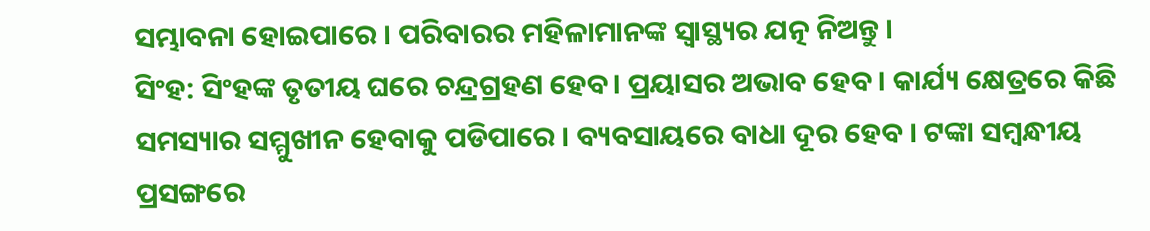ସମ୍ଭାବନା ହୋଇପାରେ । ପରିବାରର ମହିଳାମାନଙ୍କ ସ୍ୱାସ୍ଥ୍ୟର ଯତ୍ନ ନିଅନ୍ତୁ ।
ସିଂହ: ସିଂହଙ୍କ ତୃତୀୟ ଘରେ ଚନ୍ଦ୍ରଗ୍ରହଣ ହେବ। ପ୍ରୟାସର ଅଭାବ ହେବ । କାର୍ଯ୍ୟ କ୍ଷେତ୍ରରେ କିଛି ସମସ୍ୟାର ସମ୍ମୁଖୀନ ହେବାକୁ ପଡିପାରେ । ବ୍ୟବସାୟରେ ବାଧା ଦୂର ହେବ । ଟଙ୍କା ସମ୍ବନ୍ଧୀୟ ପ୍ରସଙ୍ଗରେ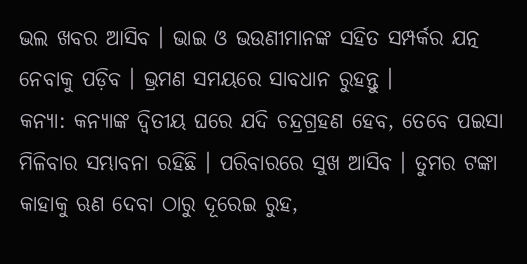ଭଲ ଖବର ଆସିବ । ଭାଇ ଓ ଭଉଣୀମାନଙ୍କ ସହିତ ସମ୍ପର୍କର ଯତ୍ନ ନେବାକୁ ପଡ଼ିବ । ଭ୍ରମଣ ସମୟରେ ସାବଧାନ ରୁହନ୍ତୁ ।
କନ୍ୟା: କନ୍ୟାଙ୍କ ଦ୍ୱିତୀୟ ଘରେ ଯଦି ଚନ୍ଦ୍ରଗ୍ରହଣ ହେବ, ତେବେ ପଇସା ମିଳିବାର ସମ୍ଭାବନା ରହିଛି । ପରିବାରରେ ସୁଖ ଆସିବ । ତୁମର ଟଙ୍କା କାହାକୁ ଋଣ ଦେବା ଠାରୁ ଦୂରେଇ ରୁହ,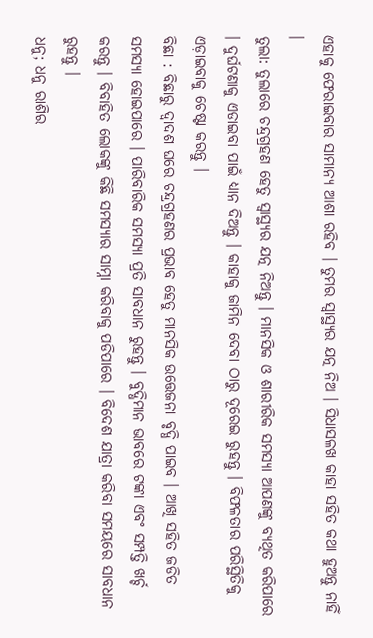ଏହାକୁ ଫେରାଇବାର ସାମାନ୍ୟ ଆଶା ରହିବ । ତୁମର ସ୍ୱାସ୍ଥ୍ୟର ଯତ୍ନ ନିଅ । ସିଧାସଳଖ କାହା ସହିତ କଥା ହୁଅନ୍ତୁ ନାହିଁ ।
ତୁଲା: ତୁଲାରେ ଚନ୍ଦ୍ରଗ୍ରହଣ ହେତୁ ସ୍ୱାସ୍ଥ୍ୟର ଯତ୍ନ ନିଅନ୍ତୁ । ମାନସିକ ଓ ଶାରୀରିକ ସମସ୍ୟା ଆପଣଙ୍କୁ ବ୍ୟଥିତ କରିପାରେ । ଦୁର୍ଘଟଣାକୁ ଏଡାଇବା ପାଇଁ ଧ୍ୟାନ ଦିଅନ୍ତୁ । କାହାକୁ ଜାମିନ ଦେବା ଠାରୁ ଦୂରେଇ ରୁହନ୍ତୁ । ବିଫଳତାର ପରିସ୍ଥିତିକୁ ଏଡ଼ାଇବାକୁ ଚେଷ୍ଟା କରନ୍ତୁ ।
ବିଛା : ବିଛାରୁ ଦ୍ବାଦଶ ଘରେ ଚନ୍ଦ୍ରଗ୍ରହଣର ପ୍ରଭାବ ହେତୁ ମାନସିକ ଉତ୍ତେଜନା ବୃଦ୍ଧି ପାଇବ । ଆଖି ସହିତ ଜଡିତ ସମସ୍ୟା ହୋଇପାରେ । ପାରିବାରିକ ସମସ୍ୟା ପ୍ରତି ସାବଧାନ ରୁହନ୍ତୁ । ବୁଦ୍ଧିମାନ ଭାବରେ ଟଙ୍କା ଏବଂ ସମ୍ପତ୍ତି ଖର୍ଚ୍ଚ କରନ୍ତୁ । ବିବାହିତ ଲୋକଙ୍କୁ କିଛି ସମସ୍ୟାର ସାମ୍ନା କରିବାକୁ ପଡିପାରେ । ବିଦେଶ ଯାତ୍ରା କରିବା ସମୟରେ ସାବଧାନ ରୁହନ୍ତୁ ।
ଧନୁ; ଧନୁ ରାଶିର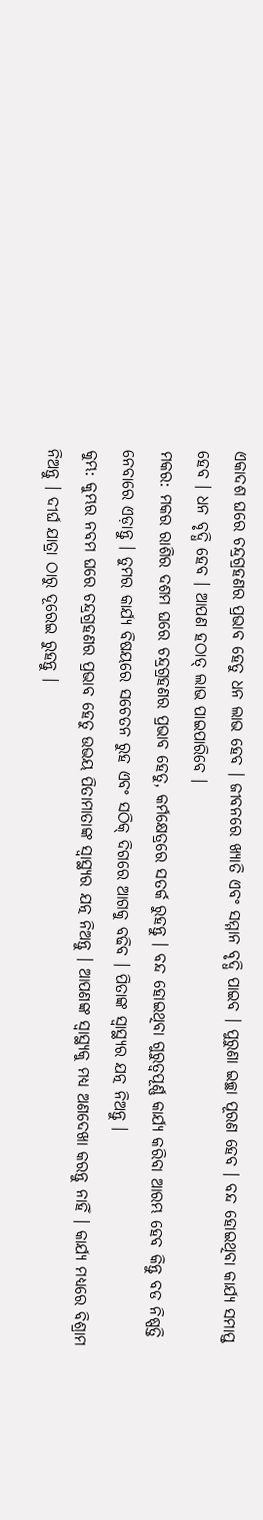ଏକାଦଶ ଘରେ ଚନ୍ଦ୍ରଗ୍ରହଣର ପ୍ରଭାବ ହେତୁ ଧନ ଲାଭ ହେବ । ଜୀବନରେ ଖ୍ୟାତି ଏବଂ ସମ୍ମାନ ବୃଦ୍ଧି ପାଇବ । ପୁରୁଣା ଇଚ୍ଛା ପୂରଣ ହେବ । ବନ୍ଦ ହୋଇଥିବା କାର୍ଯ୍ୟ ସମାପ୍ତ ହେବ । ଧନ ବୃଦ୍ଧି ହେବ । ଆପଣ ହଠାତ୍ ଲାଭ ପାଇପାରିବେ ।
ମକର: ମକର ରାଶିର ଦଶମ ଘରେ ଚନ୍ଦ୍ରଗ୍ରହଣର ପ୍ରଭାବ ହେତୁ, କର୍ମକ୍ଷେତ୍ରରେ ସତର୍କ ରୁହନ୍ତୁ । ବନ୍ଦ ହୋଇଥିବା ଗୁରୁତ୍ୱପୂର୍ଣ୍ଣ କାର୍ଯ୍ୟ କରିବା ଆରମ୍ଭ ହେବ କିନ୍ତୁ ବଡ ନିଷ୍ପତ୍ତି ନେବାରେ ଏଡ଼ାନ୍ତୁ । ତୁମର କାର୍ଯ୍ୟ ବିଷୟରେ ସଚେତନ ରୁହ ଏବଂ ସଠିକ୍ ଦିଗରେ ଆଗକୁ ବଢିବ । ପିତାଙ୍କ ସ୍ୱାସ୍ଥ୍ୟର ଯତ୍ନ ନିଅନ୍ତୁ ।
କୁମ୍ଭ: କୁମ୍ଭର ନବମ ଘରେ ଚନ୍ଦ୍ରଗ୍ରହଣର ପ୍ରଭାବ ହେତୁ ଉଭୟ ପିତାମାତାଙ୍କ ସ୍ୱାସ୍ଥ୍ୟର ଯତ୍ନ ନିଅନ୍ତୁ । ଆପଣଙ୍କ ସ୍ୱାସ୍ଥ୍ୟକୁ ମଧ୍ୟ ଅଣଦେଖା କରନ୍ତୁ ନାହିଁ । କାର୍ଯ୍ୟ ମଧ୍ୟରେ ବିଶ୍ରାମ ନିଅନ୍ତୁ । ଦୀର୍ଘ ଯାତ୍ରା ଠାରୁ ଦୂରେଇ ରୁହନ୍ତୁ ।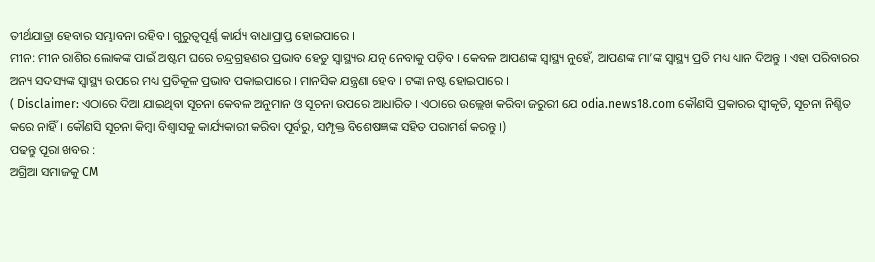ତୀର୍ଥଯାତ୍ରା ହେବାର ସମ୍ଭାବନା ରହିବ । ଗୁରୁତ୍ୱପୂର୍ଣ୍ଣ କାର୍ଯ୍ୟ ବାଧାପ୍ରାପ୍ତ ହୋଇପାରେ ।
ମୀନ: ମୀନ ରାଶିର ଲୋକଙ୍କ ପାଇଁ ଅଷ୍ଟମ ଘରେ ଚନ୍ଦ୍ରଗ୍ରହଣର ପ୍ରଭାବ ହେତୁ ସ୍ୱାସ୍ଥ୍ୟର ଯତ୍ନ ନେବାକୁ ପଡ଼ିବ । କେବଳ ଆପଣଙ୍କ ସ୍ୱାସ୍ଥ୍ୟ ନୁହେଁ, ଆପଣଙ୍କ ମା’ଙ୍କ ସ୍ୱାସ୍ଥ୍ୟ ପ୍ରତି ମଧ୍ୟ ଧ୍ୟାନ ଦିଅନ୍ତୁ । ଏହା ପରିବାରର ଅନ୍ୟ ସଦସ୍ୟଙ୍କ ସ୍ୱାସ୍ଥ୍ୟ ଉପରେ ମଧ୍ୟ ପ୍ରତିକୂଳ ପ୍ରଭାବ ପକାଇପାରେ । ମାନସିକ ଯନ୍ତ୍ରଣା ହେବ । ଟଙ୍କା ନଷ୍ଟ ହୋଇପାରେ ।
( Disclaimer: ଏଠାରେ ଦିଆ ଯାଇଥିବା ସୂଚନା କେବଳ ଅନୁମାନ ଓ ସୂଚନା ଉପରେ ଆଧାରିତ । ଏଠାରେ ଉଲ୍ଲେଖ କରିବା ଜରୁରୀ ଯେ odia.news18.com କୌଣସି ପ୍ରକାରର ସ୍ୱୀକୃତି, ସୂଚନା ନିଶ୍ଚିତ କରେ ନାହିଁ । କୌଣସି ସୂଚନା କିମ୍ବା ବିଶ୍ୱାସକୁ କାର୍ଯ୍ୟକାରୀ କରିବା ପୂର୍ବରୁ, ସମ୍ପୃକ୍ତ ବିଶେଷଜ୍ଞଙ୍କ ସହିତ ପରାମର୍ଶ କରନ୍ତୁ ।)
ପଢନ୍ତୁ ପୂରା ଖବର :
ଅଗ୍ରିଆ ସମାଜକୁ CM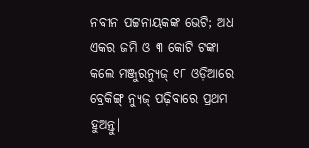ନବୀନ ପଟ୍ଟନାୟକଙ୍କ ଭେଟି; ଅଧ ଏକର ଜମି ଓ ୩ କୋଟି ଟଙ୍କା କଲେ ମଞ୍ଜୁରନ୍ୟୁଜ୍ ୧୮ ଓଡ଼ିଆରେ ବ୍ରେକିଙ୍ଗ୍ ନ୍ୟୁଜ୍ ପଢ଼ିବାରେ ପ୍ରଥମ ହୁଅନ୍ତୁ|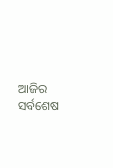ଆଜିର ସର୍ବଶେଷ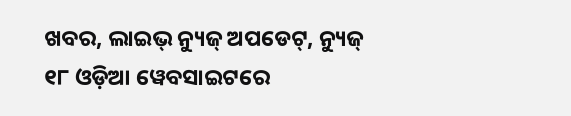ଖବର, ଲାଇଭ୍ ନ୍ୟୁଜ୍ ଅପଡେଟ୍, ନ୍ୟୁଜ୍ ୧୮ ଓଡ଼ିଆ ୱେବସାଇଟରେ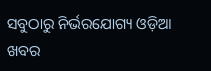ସବୁଠାରୁ ନିର୍ଭରଯୋଗ୍ୟ ଓଡ଼ିଆ ଖବର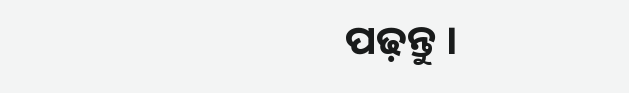ପଢ଼ନ୍ତୁ ।